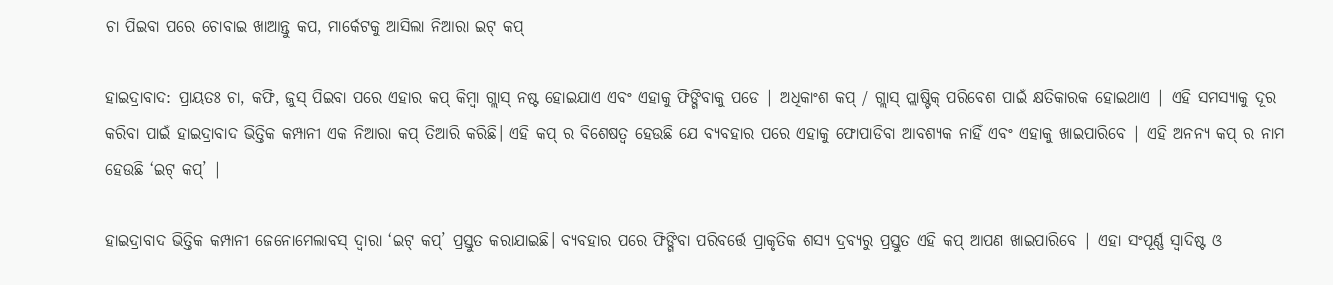ଚା ପିଇବା ପରେ ଚୋବାଇ ଖାଆନ୍ତୁ କପ, ମାର୍କେଟକୁ ଆସିଲା ନିଆରା ଇଟ୍ କପ୍

ହାଇଦ୍ରାବାଦ: ପ୍ରାୟତଃ ଚା, କଫି, ଜୁସ୍ ପିଇବା ପରେ ଏହାର କପ୍ କିମ୍ବା ଗ୍ଲାସ୍ ନଷ୍ଟ ହୋଇଯାଏ ଏବଂ ଏହାକୁ ଫିଙ୍ଗିବାକୁ ପଡେ | ଅଧିକାଂଶ କପ୍ / ଗ୍ଲାସ୍ ପ୍ଲାଷ୍ଟିକ୍ ପରିବେଶ ପାଇଁ କ୍ଷତିକାରକ ହୋଇଥାଏ | ଏହି ସମସ୍ୟାକୁ ଦୂର କରିବା ପାଇଁ ହାଇଦ୍ରାବାଦ ଭିତ୍ତିକ କମ୍ପାନୀ ଏକ ନିଆରା କପ୍ ତିଆରି କରିଛି। ଏହି କପ୍ ର ବିଶେଷତ୍ୱ ହେଉଛି ଯେ ବ୍ୟବହାର ପରେ ଏହାକୁ ଫୋପାଡିବା ଆବଶ୍ୟକ ନାହିଁ ଏବଂ ଏହାକୁ ଖାଇପାରିବେ | ଏହି ଅନନ୍ୟ କପ୍ ର ନାମ ହେଉଛି ‘ଇଟ୍ କପ୍’ |

ହାଇଦ୍ରାବାଦ ଭିତ୍ତିକ କମ୍ପାନୀ ଜେନୋମେଲାବସ୍ ଦ୍ୱାରା ‘ଇଟ୍ କପ୍’ ପ୍ରସ୍ତୁତ କରାଯାଇଛି। ବ୍ୟବହାର ପରେ ଫିଙ୍ଗିବା ପରିବର୍ତ୍ତେ ପ୍ରାକୃତିକ ଶସ୍ୟ ଦ୍ରବ୍ୟରୁ ପ୍ରସ୍ତୁତ ଏହି କପ୍ ଆପଣ ଖାଇପାରିବେ | ଏହା ସଂପୂର୍ଣ୍ଣ ସ୍ୱାଦିଷ୍ଟ ଓ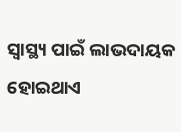ସ୍ୱାସ୍ଥ୍ୟ ପାଇଁ ଲାଭଦାୟକ ହୋଇଥାଏ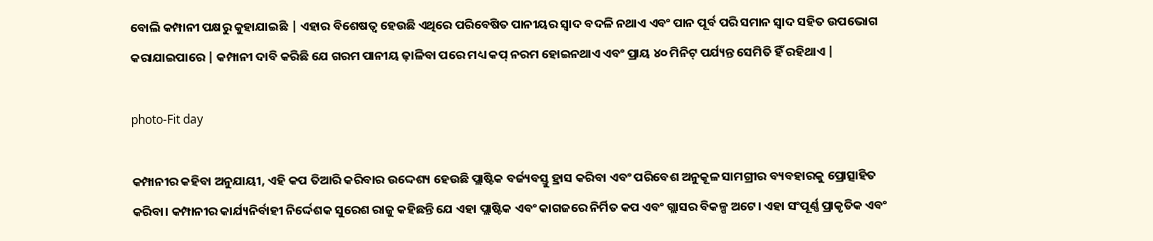ବୋଲି କମ୍ପାନୀ ପକ୍ଷରୁ କୁହାଯାଇଛି | ଏହାର ବିଶେଷତ୍ୱ ହେଉଛି ଏଥିରେ ପରିବେଷିତ ପାନୀୟର ସ୍ୱାଦ ବଦଳି ନଥାଏ ଏବଂ ପାନ ପୂର୍ବ ପରି ସମାନ ସ୍ୱାଦ ସହିତ ଉପଭୋଗ କରାଯାଇପାରେ | କମ୍ପାନୀ ଦାବି କରିଛି ଯେ ଗରମ ପାନୀୟ ଢ଼ାଳିବା ପରେ ମଧ୍ୟ କପ୍ ନରମ ହୋଇନଥାଏ ଏବଂ ପ୍ରାୟ ୪୦ ମିନିଟ୍ ପର୍ଯ୍ୟନ୍ତ ସେମିତି ହିଁ ରହିଥାଏ |

photo-Fit day

କମ୍ପାନୀର କହିବା ଅନୁଯାୟୀ, ଏହି କପ ତିଆରି କରିବାର ଉଦ୍ଦେଶ୍ୟ ହେଉଛି ପ୍ଲାଷ୍ଟିକ ବର୍ଜ୍ୟବସ୍ତୁ ହ୍ରାସ କରିବା ଏବଂ ପରିବେଶ ଅନୁକୂଳ ସାମଗ୍ରୀର ବ୍ୟବହାରକୁ ପ୍ରୋତ୍ସାହିତ କରିବା। କମ୍ପାନୀର କାର୍ଯ୍ୟନିର୍ବାହୀ ନିର୍ଦ୍ଦେଶକ ସୁରେଶ ରାଜୁ କହିଛନ୍ତି ଯେ ଏହା ପ୍ଲାଷ୍ଟିକ ଏବଂ କାଗଜରେ ନିର୍ମିତ କପ ଏବଂ ଗ୍ଲାସର ବିକଳ୍ପ ଅଟେ। ଏହା ସଂପୂର୍ଣ୍ଣ ପ୍ରାକୃତିକ ଏବଂ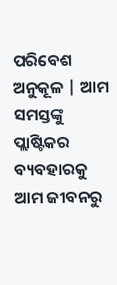ପରିବେଶ ଅନୁକୂଳ | ଆମ ସମସ୍ତଙ୍କୁ ପ୍ଲାଷ୍ଟିକର ବ୍ୟବହାରକୁ ଆମ ଜୀବନରୁ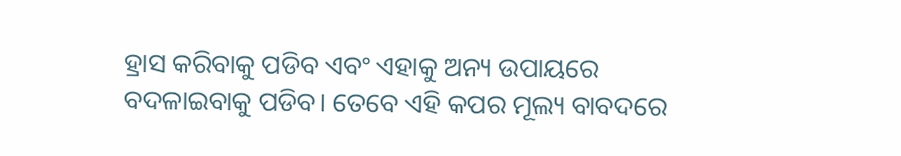ହ୍ରାସ କରିବାକୁ ପଡିବ ଏବଂ ଏହାକୁ ଅନ୍ୟ ଉପାୟରେ ବଦଳାଇବାକୁ ପଡିବ। ତେବେ ଏହି କପର ମୂଲ୍ୟ ବାବଦରେ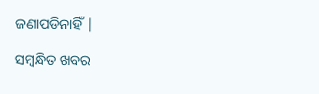ଜଣାପଡିନାହିଁ |

ସମ୍ବନ୍ଧିତ ଖବର